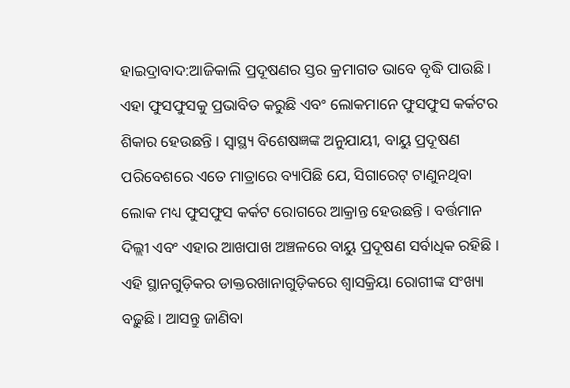ହାଇଦ୍ରାବାଦ:ଆଜିକାଲି ପ୍ରଦୂଷଣର ସ୍ତର କ୍ରମାଗତ ଭାବେ ବୃଦ୍ଧି ପାଉଛି । ଏହା ଫୁସଫୁସକୁ ପ୍ରଭାବିତ କରୁଛି ଏବଂ ଲୋକମାନେ ଫୁସଫୁସ କର୍କଟର ଶିକାର ହେଉଛନ୍ତି । ସ୍ୱାସ୍ଥ୍ୟ ବିଶେଷଜ୍ଞଙ୍କ ଅନୁଯାୟୀ, ବାୟୁ ପ୍ରଦୂଷଣ ପରିବେଶରେ ଏତେ ମାତ୍ରାରେ ବ୍ୟାପିଛି ଯେ, ସିଗାରେଟ୍ ଟାଣୁନଥିବା ଲୋକ ମଧ୍ୟ ଫୁସଫୁସ କର୍କଟ ରୋଗରେ ଆକ୍ରାନ୍ତ ହେଉଛନ୍ତି । ବର୍ତ୍ତମାନ ଦିଲ୍ଲୀ ଏବଂ ଏହାର ଆଖପାଖ ଅଞ୍ଚଳରେ ବାୟୁ ପ୍ରଦୂଷଣ ସର୍ବାଧିକ ରହିଛି । ଏହି ସ୍ଥାନଗୁଡ଼ିକର ଡାକ୍ତରଖାନାଗୁଡ଼ିକରେ ଶ୍ୱାସକ୍ରିୟା ରୋଗୀଙ୍କ ସଂଖ୍ୟା ବଢ଼ୁଛି । ଆସନ୍ତୁ ଜାଣିବା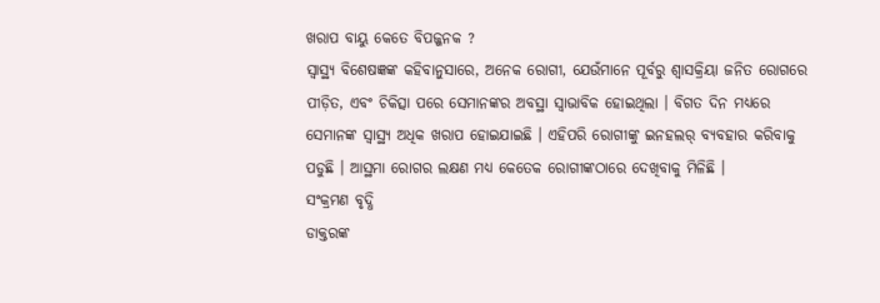ଖରାପ ବାୟୁ କେତେ ବିପଜ୍ଜନକ ?
ସ୍ୱାସ୍ଥ୍ୟ ବିଶେଷଜ୍ଞଙ୍କ କହିବାନୁସାରେ, ଅନେକ ରୋଗୀ, ଯେଉଁମାନେ ପୂର୍ବରୁ ଶ୍ୱାସକ୍ରିୟା ଜନିତ ରୋଗରେ ପୀଡ଼ିତ, ଏବଂ ଚିକିତ୍ସା ପରେ ସେମାନଙ୍କର ଅବସ୍ଥା ସ୍ୱାଭାବିକ ହୋଇଥିଲା । ବିଗତ ଦିନ ମଧ୍ୟରେ ସେମାନଙ୍କ ସ୍ବାସ୍ଥ୍ୟ ଅଧିକ ଖରାପ ହୋଇଯାଇଛି । ଏହିପରି ରୋଗୀଙ୍କୁ ଇନହଲର୍ ବ୍ୟବହାର କରିବାକୁ ପଡୁଛି । ଆସ୍ଥମା ରୋଗର ଲକ୍ଷଣ ମଧ୍ୟ କେତେକ ରୋଗୀଙ୍କଠାରେ ଦେଖିବାକୁ ମିଳିଛି ।
ସଂକ୍ରମଣ ବୃଦ୍ଧି
ଡାକ୍ତରଙ୍କ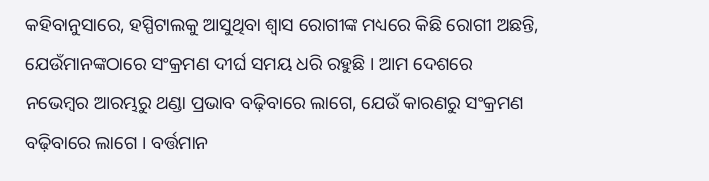କହିବାନୁସାରେ, ହସ୍ପିଟାଲକୁ ଆସୁଥିବା ଶ୍ୱାସ ରୋଗୀଙ୍କ ମଧ୍ୟରେ କିଛି ରୋଗୀ ଅଛନ୍ତି, ଯେଉଁମାନଙ୍କଠାରେ ସଂକ୍ରମଣ ଦୀର୍ଘ ସମୟ ଧରି ରହୁଛି । ଆମ ଦେଶରେ ନଭେମ୍ବର ଆରମ୍ଭରୁ ଥଣ୍ଡା ପ୍ରଭାବ ବଢ଼ିବାରେ ଲାଗେ, ଯେଉଁ କାରଣରୁ ସଂକ୍ରମଣ ବଢ଼ିବାରେ ଲାଗେ । ବର୍ତ୍ତମାନ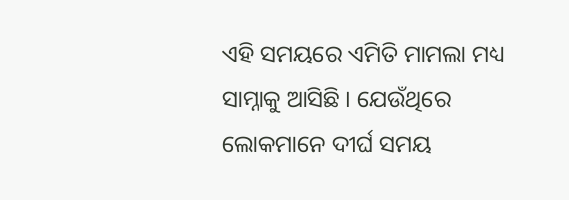ଏହି ସମୟରେ ଏମିତି ମାମଲା ମଧ୍ୟ ସାମ୍ନାକୁ ଆସିଛି । ଯେଉଁଥିରେ ଲୋକମାନେ ଦୀର୍ଘ ସମୟ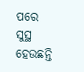ପରେ ସୁସ୍ଥ ହେଉଛନ୍ତି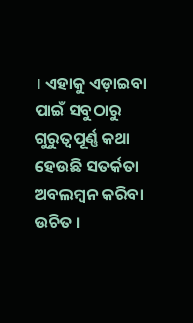। ଏହାକୁ ଏଡ଼ାଇବା ପାଇଁ ସବୁଠାରୁ ଗୁରୁତ୍ୱପୂର୍ଣ୍ଣ କଥା ହେଉଛି ସତର୍କତା ଅବଲମ୍ବନ କରିବା ଉଚିତ ।